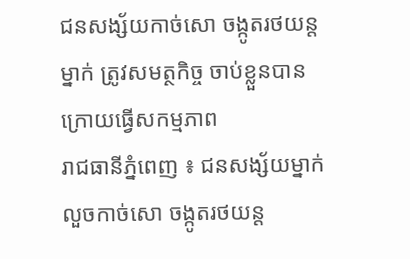ជនសង្ស័យកាច់សោ ចង្កូតរថយន្ត ម្នាក់ ត្រូវសមត្ថកិច្ច ចាប់ខ្លួនបាន ក្រោយធ្វើសកម្មភាព
រាជធានីភ្នំពេញ ៖ ជនសង្ស័យម្នាក់ លួចកាច់សោ ចង្កូតរថយន្ត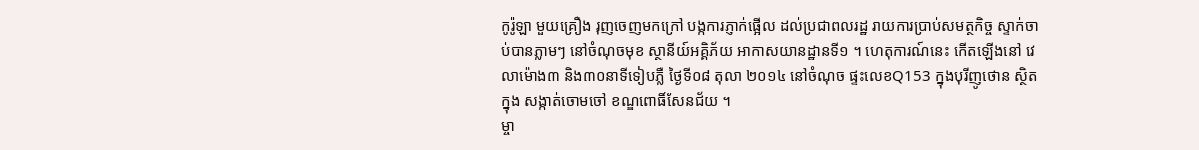កូរ៉ូឡា មួយគ្រឿង រុញចេញមកក្រៅ បង្កការភ្ញាក់ផ្អើល ដល់ប្រជាពលរដ្ឋ រាយការប្រាប់សមត្ថកិច្ច ស្ទាក់ចាប់បានភ្លាមៗ នៅចំណុចមុខ ស្ថានីយ៍អគ្គិភ័យ អាកាសយានដ្ឋានទី១ ។ ហេតុការណ៍នេះ កើតឡើងនៅ វេលាម៉ោង៣ និង៣០នាទីទៀបភ្លឺ ថ្ងៃទី០៨ តុលា ២០១៤ នៅចំណុច ផ្ទះលេខQ153 ក្នុងបុរីញូថោន ស្ថិតក្នុង សង្កាត់ចោមចៅ ខណ្ឌពោធិ៍សែនជ័យ ។
ម្ចា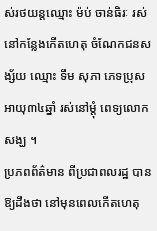ស់រថយន្តឈ្មោះ ម៉ប់ ចាន់ធិរៈ រស់នៅកន្លែងកើតហេតុ ចំណែកជនសង្ស័យ ឈ្មោះ ទឹម សុភា ភេទប្រុស អាយុ៣៤ឆ្នាំ រស់នៅម្តុំ ពេទ្យលោកសង្ឃ ។
ប្រភពព័ត៌មាន ពីប្រជាពលរដ្ឋ បានឱ្យដឹងថា នៅមុនពេលកើតហេតុ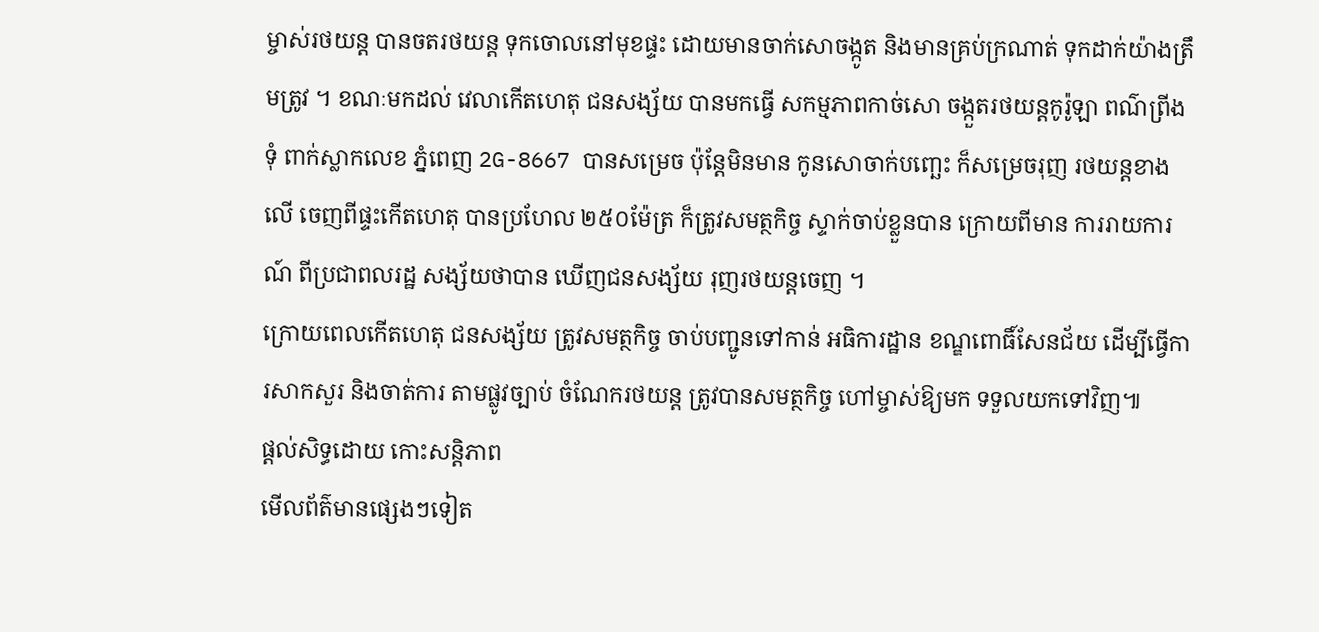ម្ចាស់រថយន្ត បានចតរថយន្ត ទុកចោលនៅមុខផ្ទះ ដោយមានចាក់សោចង្កូត និងមានគ្រប់ក្រណាត់ ទុកដាក់យ៉ាងត្រឹមត្រូវ ។ ខណៈមកដល់ វេលាកើតហេតុ ជនសង្ស័យ បានមកធ្វើ សកម្មភាពកាច់សោ ចង្កួតរថយន្តកូរ៉ូឡា ពណ៌ព្រីងទុំ ពាក់ស្លាកលេខ ភ្នំពេញ 2G-8667 បានសម្រេច ប៉ុន្តែមិនមាន កូនសោចាក់បញ្ឆេះ ក៏សម្រេចរុញ រថយន្តខាងលើ ចេញពីផ្ទះកើតហេតុ បានប្រហែល ២៥០ម៉ែត្រ ក៏ត្រូវសមត្ថកិច្ច ស្ទាក់ចាប់ខ្លួនបាន ក្រោយពីមាន ការរាយការណ៍ ពីប្រជាពលរដ្ឋ សង្ស័យថាបាន ឃើញជនសង្ស័យ រុញរថយន្តចេញ ។
ក្រោយពេលកើតហេតុ ជនសង្ស័យ ត្រូវសមត្ថកិច្ច ចាប់បញ្ជូនទៅកាន់ អធិការដ្ឋាន ខណ្ឌពោធិ៍សែនជ័យ ដើម្បីធ្វើការសាកសួរ និងចាត់ការ តាមផ្លូវច្បាប់ ចំណែករថយន្ត ត្រូវបានសមត្ថកិច្ច ហៅម្ចាស់ឱ្យមក ទទួលយកទៅវិញ៕
ផ្តល់សិទ្ធដោយ កោះសន្តិភាព
មើលព័ត៌មានផ្សេងៗទៀត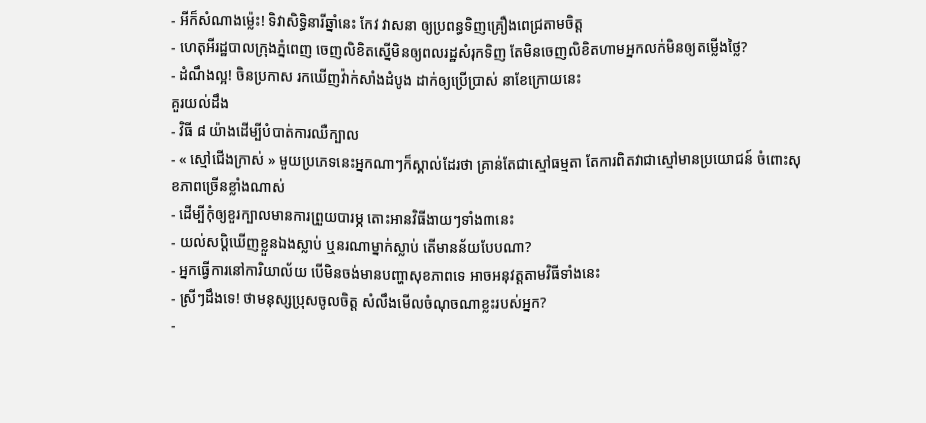- អីក៏សំណាងម្ល៉េះ! ទិវាសិទ្ធិនារីឆ្នាំនេះ កែវ វាសនា ឲ្យប្រពន្ធទិញគ្រឿងពេជ្រតាមចិត្ត
- ហេតុអីរដ្ឋបាលក្រុងភ្នំពេញ ចេញលិខិតស្នើមិនឲ្យពលរដ្ឋសំរុកទិញ តែមិនចេញលិខិតហាមអ្នកលក់មិនឲ្យតម្លើងថ្លៃ?
- ដំណឹងល្អ! ចិនប្រកាស រកឃើញវ៉ាក់សាំងដំបូង ដាក់ឲ្យប្រើប្រាស់ នាខែក្រោយនេះ
គួរយល់ដឹង
- វិធី ៨ យ៉ាងដើម្បីបំបាត់ការឈឺក្បាល
- « ស្មៅជើងក្រាស់ » មួយប្រភេទនេះអ្នកណាៗក៏ស្គាល់ដែរថា គ្រាន់តែជាស្មៅធម្មតា តែការពិតវាជាស្មៅមានប្រយោជន៍ ចំពោះសុខភាពច្រើនខ្លាំងណាស់
- ដើម្បីកុំឲ្យខួរក្បាលមានការព្រួយបារម្ភ តោះអានវិធីងាយៗទាំង៣នេះ
- យល់សប្តិឃើញខ្លួនឯងស្លាប់ ឬនរណាម្នាក់ស្លាប់ តើមានន័យបែបណា?
- អ្នកធ្វើការនៅការិយាល័យ បើមិនចង់មានបញ្ហាសុខភាពទេ អាចអនុវត្តតាមវិធីទាំងនេះ
- ស្រីៗដឹងទេ! ថាមនុស្សប្រុសចូលចិត្ត សំលឹងមើលចំណុចណាខ្លះរបស់អ្នក?
-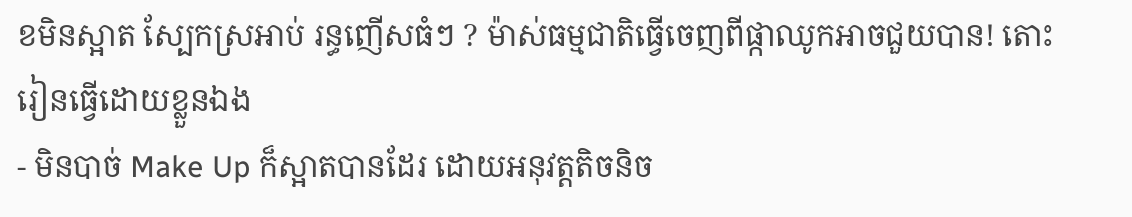ខមិនស្អាត ស្បែកស្រអាប់ រន្ធញើសធំៗ ? ម៉ាស់ធម្មជាតិធ្វើចេញពីផ្កាឈូកអាចជួយបាន! តោះរៀនធ្វើដោយខ្លួនឯង
- មិនបាច់ Make Up ក៏ស្អាតបានដែរ ដោយអនុវត្តតិចនិច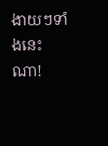ងាយៗទាំងនេះណា!